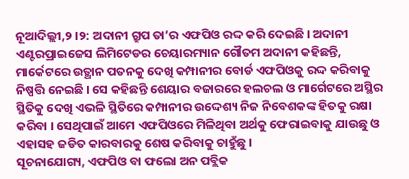ନୂଆଦିଲ୍ଲୀ,୨ ।୨: ଅଦାନୀ ଗ୍ରୁପ ତା’ର ଏଫପିଓ ରଦ୍ଦ କରି ଦେଇଛି । ଅଦାନୀ ଏଣ୍ଟରପ୍ରାଇଜେସ ଲିମିଟେଡର ଚେୟାରମ୍ୟାନ ଗୌତମ ଅଦାନୀ କହିଛନ୍ତି, ମାର୍କେଟରେ ଉତ୍ଥାନ ପତନକୁ ଦେଖି କମ୍ପାନୀର ବୋର୍ଡ ଏଫପିଓକୁ ରଦ୍ଦ କରିବାକୁ ନିଷ୍ପତ୍ତି ନେଇଛି । ସେ କହିଛନ୍ତି ଶେୟାର ବଜାରରେ ହଲଚଲ ଓ ମାର୍ଗେଟରେ ଅସ୍ଥିର ସ୍ଥିତିକୁ ଦେଖି ଏଭଳି ସ୍ଥିତିରେ କମ୍ପାନୀର ଉଦ୍ଦେଶ୍ୟ ନିଜ ନିବେଶକଙ୍କ ହିତକୁ ରକ୍ଷା କରିବା । ସେଥିପାଇଁ ଆମେ ଏଫପିଓରେ ମିଳିଥିବା ଅର୍ଥକୁ ଫେରାଇବାକୁ ଯାଉଛୁ ଓ ଏହାସହ ଜଡିତ କାରବାରକୁ ଶେଷ କରିବାକୁ ଚାହୁଁଛୁ ।
ସୂଚନାଯୋଗ୍ୟ, ଏଫପିଓ ବା ଫଲୋ ଅନ ପବ୍ଲିକ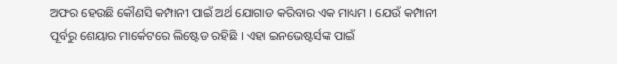ଅଫର ହେଉଛି କୌଣସି କମ୍ପାନୀ ପାଇଁ ଅର୍ଥ ଯୋଗାଡ କରିବାର ଏକ ମାଧ୍ୟମ । ଯେଉଁ କମ୍ପାନୀ ପୂର୍ବରୁ ଶେୟାର ମାର୍କେଟରେ ଲିଷ୍ଟେଡ ରହିଛି । ଏହା ଇନଭେଷ୍ଟର୍ସଙ୍କ ପାଇଁ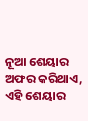ନୂଆ ଶେୟାର ଅଫର କରିଥାଏ, ଏହି ଶେୟାର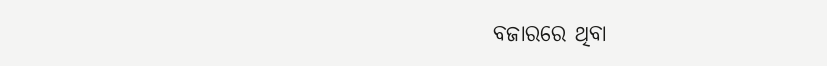ବଜାରରେ ଥିବା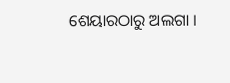ଶେୟାରଠାରୁ ଅଲଗା ।